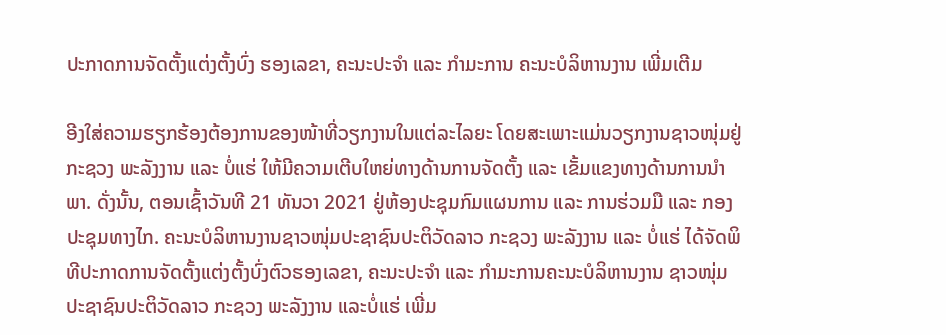ປະກາດການຈັດຕັ້ງແຕ່ງຕັ້ງບົ່ງ ຮອງເລຂາ, ຄະນະປະຈຳ ແລະ ກຳມະການ ຄະນະບໍລິຫານງານ ເພີ່ມເຕີມ

ອີງໃສ່ຄວາມຮຽກຮ້ອງຕ້ອງການຂອງໜ້າທີ່ວຽກງານໃນແຕ່ລະໄລຍະ ໂດຍສະເພາະແມ່ນວຽກງານຊາວໜຸ່ມຢູ່ ກະຊວງ ພະລັງງານ ແລະ ບໍ່ແຮ່ ໃຫ້ມີຄວາມເຕີບໃຫຍ່ທາງດ້ານການຈັດຕັ້ງ ແລະ ເຂັ້ມແຂງທາງດ້ານການນຳພາ. ດັ່ງນັ້ນ, ຕອນເຊົ້າວັນທີ 21 ທັນວາ 2021 ຢູ່ຫ້ອງປະຊຸມກົມແຜນການ ແລະ ການຮ່ວມມື ແລະ ກອງປະຊຸມທາງໄກ. ຄະນະບໍລິຫານງານຊາວໜຸ່ມປະຊາຊົນປະຕິວັດລາວ ກະຊວງ ພະລັງງານ ແລະ ບໍ່ແຮ່ ໄດ້ຈັດພິທີປະກາດການຈັດຕັ້ງແຕ່ງຕັ້ງບົ່ງຕົວຮອງເລຂາ, ຄະນະປະຈຳ ແລະ ກຳມະການຄະນະບໍລິຫານງານ ຊາວໜຸ່ມປະຊາຊົນປະຕິວັດລາວ ກະຊວງ ພະລັງງານ ແລະບໍ່ແຮ່ ເພີ່ມ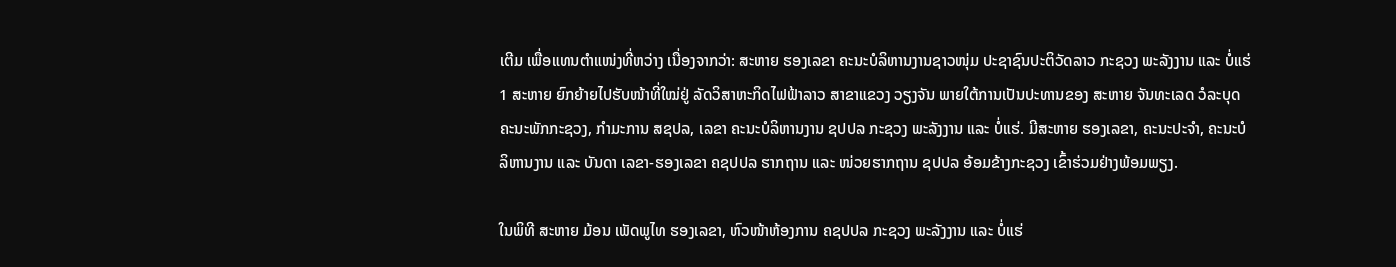ເຕີມ ເພື່ອແທນຕຳແໜ່ງທີ່ຫວ່າງ ເນື່ອງຈາກວ່າ: ສະຫາຍ ຮອງເລຂາ ຄະນະບໍລິຫານງານຊາວໜຸ່ມ ປະຊາຊົນປະຕິວັດລາວ ກະຊວງ ພະລັງງານ ແລະ ບໍ່ແຮ່ 1 ສະຫາຍ ຍົກຍ້າຍໄປຮັບໜ້າທີ່ໃໝ່ຢູ່ ລັດວິສາຫະກິດໄຟຟ້າລາວ ສາຂາແຂວງ ວຽງຈັນ ພາຍໃຕ້ການເປັນປະທານຂອງ ສະຫາຍ ຈັນທະເລດ ວໍລະບຸດ ຄະນະພັກກະຊວງ, ກຳມະການ ສຊປລ, ເລຂາ ຄະນະບໍລິຫານງານ ຊປປລ ກະຊວງ ພະລັງງານ ແລະ ບໍ່ແຮ່. ມີສະຫາຍ ຮອງເລຂາ, ຄະນະປະຈຳ, ຄະນະບໍລິຫານງານ ແລະ ບັນດາ ເລຂາ-ຮອງເລຂາ ຄຊປປລ ຮາກຖານ ແລະ ໜ່ວຍຮາກຖານ ຊປປລ ອ້ອມຂ້າງກະຊວງ ເຂົ້າຮ່ວມຢ່າງພ້ອມພຽງ.

ໃນພິທີ ສະຫາຍ ມ້ອນ ເພັດພູໄທ ຮອງເລຂາ, ຫົວໜ້າຫ້ອງການ ຄຊປປລ ກະຊວງ ພະລັງງານ ແລະ ບໍ່ແຮ່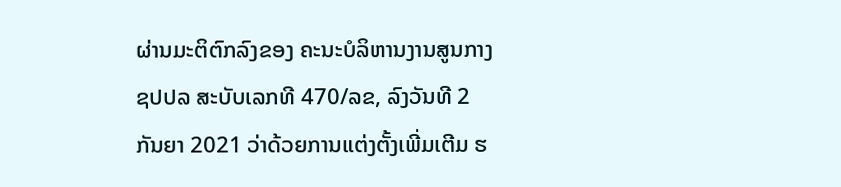ຜ່ານມະຕິຕົກລົງຂອງ ຄະນະບໍລິຫານງານສູນກາງ ຊປປລ ສະບັບເລກທີ 470/ລຂ, ລົງວັນທີ 2 ກັນຍາ 2021 ວ່າດ້ວຍການແຕ່ງຕັ້ງເພີ່ມເຕີມ ຮ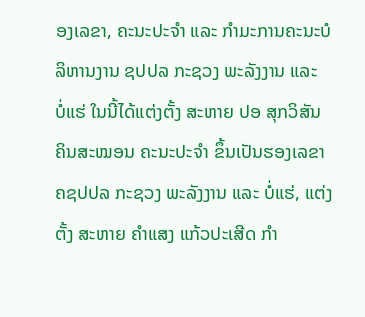ອງເລຂາ, ຄະນະປະຈຳ ແລະ ກຳມະການຄະນະບໍລິຫານງານ ຊປປລ ກະຊວງ ພະລັງງານ ແລະ ບໍ່ແຮ່ ໃນນີ້ໄດ້ແຕ່ງຕັ້ງ ສະຫາຍ ປອ ສຸກວິສັນ ຄິນສະໝອນ ຄະນະປະຈຳ ຂຶ້ນເປັນຮອງເລຂາ ຄຊປປລ ກະຊວງ ພະລັງງານ ແລະ ບໍ່ແຮ່, ແຕ່ງຕັ້ງ ສະຫາຍ ຄຳແສງ ແກ້ວປະເສີດ ກຳ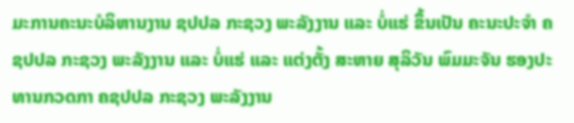ມະການຄະນະບໍລິຫານງານ ຊປປລ ກະຊວງ ພະລັງງານ ແລະ ບໍ່ແຮ່ ຂຶ້ນເປັນ ຄະນະປະຈຳ ຄຊປປລ ກະຊວງ ພະລັງງານ ແລະ ບໍ່ແຮ່ ແລະ ແຕ່ງຕັ້ງ ສະຫາຍ ສຸລິວັນ ພົມມະຈັນ ຮອງປະທານກວດກາ ຄຊປປລ ກະຊວງ ພະລັງງານ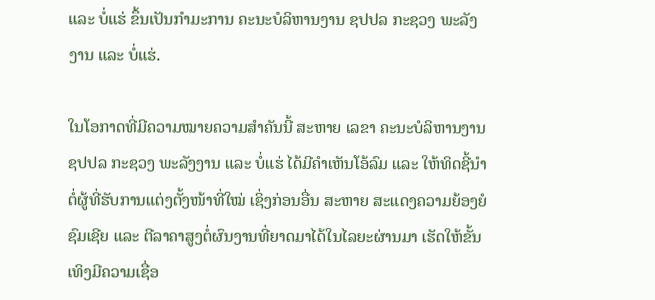ແລະ ບໍ່ແຮ່ ຂຶ້ນເປັນກຳມະການ ຄະນະບໍລິຫານງານ ຊປປລ ກະຊວງ ພະລັງງານ ແລະ ບໍ່ແຮ່.

ໃນໂອກາດທີ່ມີຄວາມໝາຍຄວາມສຳຄັນນີ້ ສະຫາຍ ເລຂາ ຄະນະບໍລິຫານງານ ຊປປລ ກະຊວງ ພະລັງງານ ແລະ ບໍ່ແຮ່ ໄດ້ມີຄຳເຫັນໂອ້ລົມ ແລະ ໃຫ້ທິດຊີ້ນຳຕໍ່ຜູ້ທີ່ຮັບການແຕ່ງຕັ້ງໜ້າທີ່ໃໝ່ ເຊິ່ງກ່ອນອື່ນ ສະຫາຍ ສະແດງຄວາມຍ້ອງຍໍຊົມເຊີຍ ແລະ ຕີລາຄາສູງຕໍ່ຜົນງານທີ່ຍາດມາໄດ້ໃນໄລຍະຜ່ານມາ ເຮັດໃຫ້ຂັ້ນເທິງມີຄວາມເຊື່ອ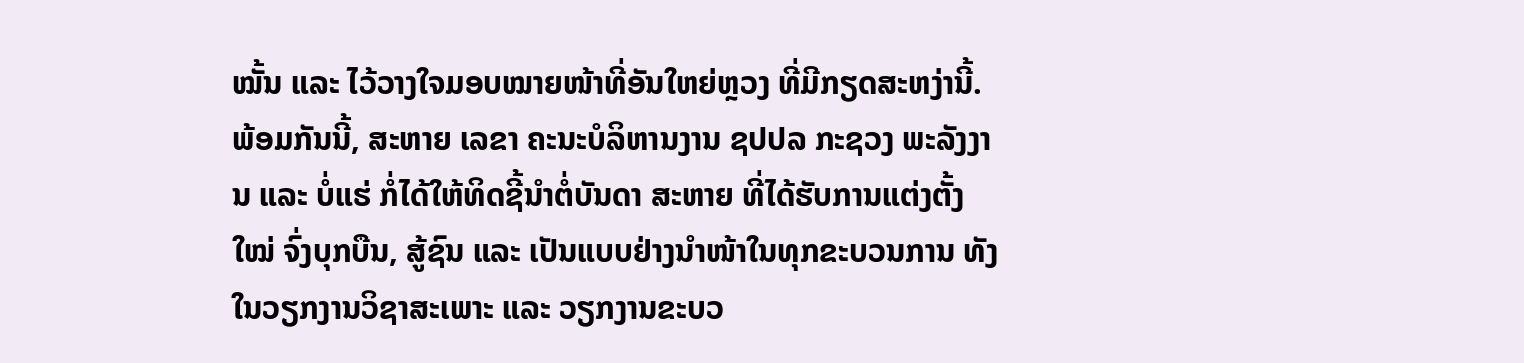ໝັ້ນ ແລະ ໄວ້ວາງໃຈມອບໝາຍໜ້າທີ່ອັນໃຫຍ່ຫຼວງ ທີ່ມີກຽດສະຫງ່ານີ້. ພ້ອມກັນນີ້, ສະຫາຍ ເລຂາ ຄະນະບໍລິຫານງານ ຊປປລ ກະຊວງ ພະລັງງານ ແລະ ບໍ່ແຮ່ ກໍ່ໄດ້ໃຫ້ທິດຊີ້ນຳຕໍ່ບັນດາ ສະຫາຍ ທີ່ໄດ້ຮັບການແຕ່ງຕັ້ງໃໝ່ ຈົ່ງບຸກບືນ, ສູ້ຊົນ ແລະ ເປັນແບບຢ່າງນຳໜ້າໃນທຸກຂະບວນການ ທັງໃນວຽກງານວິຊາສະເພາະ ແລະ ວຽກງານຂະບວ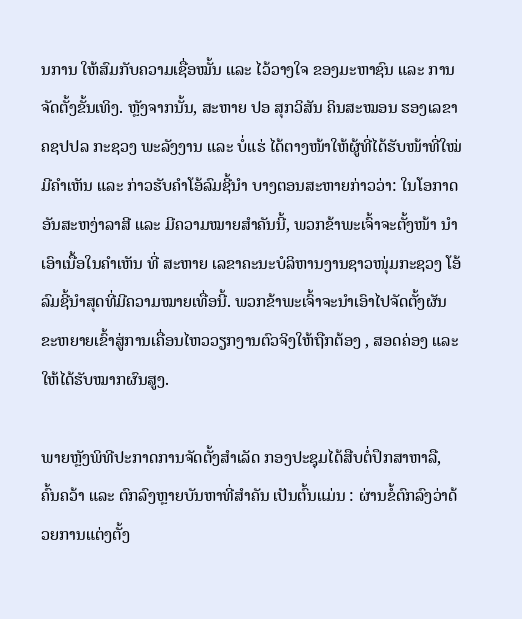ນການ ໃຫ້ສົມກັບຄວາມເຊື່ອໝັ້ນ ແລະ ໄວ້ວາງໃຈ ຂອງມະຫາຊົນ ແລະ ການຈັດຕັ້ງຂັ້ນເທິງ. ຫຼັງຈາກນັ້ນ, ສະຫາຍ ປອ ສຸກວິສັນ ຄິນສະໝອນ ຮອງເລຂາ ຄຊປປລ ກະຊວງ ພະລັງງານ ແລະ ບໍ່ແຮ່ ໄດ້ຕາງໜ້າໃຫ້ຜູ້ທີ່ໄດ້ຮັບໜ້າທີ່ໃໝ່ ມີຄຳເຫັນ ແລະ ກ່າວຮັບຄຳໂອ້ລົມຊີ້ນຳ ບາງຕອນສະຫາຍກ່າວວ່າ: ໃນໂອກາດອັນສະຫງ່າລາສີ ແລະ ມີຄວາມໝາຍສໍາຄັນນີ້, ພວກຂ້າພະເຈົ້າຈະຕັ້ງໜ້າ ນຳເອົາເນື້ອໃນຄຳເຫັນ ທີ່ ສະຫາຍ ເລຂາຄະນະບໍລິຫານງານຊາວໜຸ່ມກະຊວງ ໂອ້ລົມຊີ້ນຳສຸດທີ່ມີຄວາມໝາຍເທື່ອນີ້. ພວກຂ້າພະເຈົ້າຈະນຳເອົາໄປຈັດຕັ້ງຜັນຂະຫຍາຍເຂົ້າສູ່ການເຄື່ອນໄຫວວຽກງານຕົວຈິງໃຫ້ຖືກຕ້ອງ , ສອດຄ່ອງ ແລະ ໃຫ້ໄດ້ຮັບໝາກຜົນສູງ.

ພາຍຫຼັງພິທີປະກາດການຈັດຕັ້ງສຳເລັດ ກອງປະຊຸມໄດ້ສືບຕໍ່ປຶກສາຫາລື, ຄົ້ນຄວ້າ ແລະ ຕົກລົງຫຼາຍບັນຫາທີ່ສຳຄັນ ເປັນຕົ້ນແມ່ນ : ຜ່ານຂໍ້ຕົກລົງວ່າດ້ວຍການແຕ່ງຕັ້ງ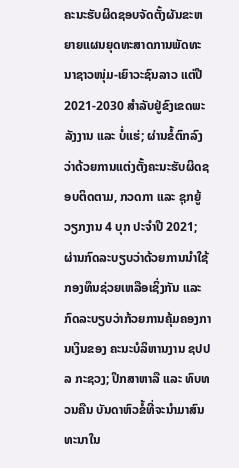ຄະນະຮັບຜິດຊອບຈັດຕັ້ງຜັນຂະຫຍາຍແຜນຍຸດທະສາດການພັດທະນາຊາວໜຸ່ມ-ເຍົາວະຊົນລາວ ແຕ່ປີ 2021-2030 ສຳລັບຢູ່ຂົງເຂດພະລັງງານ ແລະ ບໍ່ແຮ່; ຜ່ານຂໍ້ຕົກລົງວ່າດ້ວຍການແຕ່ງຕັ້ງຄະນະຮັບຜິດຊອບຕິດຕາມ, ກວດກາ ແລະ ຊຸກຍູ້ວຽກງານ 4 ບຸກ ປະຈຳປີ 2021; ຜ່ານກົດລະບຽບວ່າດ້ວຍການນຳໃຊ້ກອງທຶນຊ່ວຍເຫລືອເຊິ່ງກັນ ແລະ ກົດລະບຽບວ່າກ້ວຍການຄຸ້ມຄອງການເງິນຂອງ ຄະນະບໍລິຫານງານ ຊປປລ ກະຊວງ; ປຶກສາຫາລື ແລະ ທົບທວນຄືນ ບັນດາຫົວຂໍ້ທີ່ຈະນຳມາສົນທະນາໃນ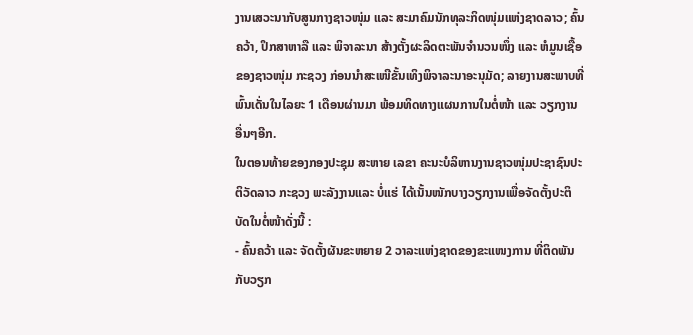ງານເສວະນາກັບສູນກາງຊາວໜຸ່ມ ແລະ ສະມາຄົມນັກທຸລະກິດໜຸ່ມແຫ່ງຊາດລາວ; ຄົ້ນຄວ້າ, ປຶກສາຫາລື ແລະ ພິຈາລະນາ ສ້າງຕັ້ງຜະລິດຕະພັນຈຳນວນໜຶ່ງ ແລະ ຫໍມູນເຊື້ອຂອງຊາວໜຸ່ມ ກະຊວງ ກ່ອນນຳສະເໜີຂັ້ນເທິງພິຈາລະນາອະນຸມັດ; ລາຍງານສະພາບທີ່ພົ້ນເດັ່ນໃນໄລຍະ 1 ເດືອນຜ່ານມາ ພ້ອມທິດທາງແຜນການໃນຕໍ່ໜ້າ ແລະ ວຽກງານອື່ນໆອີກ.
ໃນຕອນທ້າຍຂອງກອງປະຊຸມ ສະຫາຍ ເລຂາ ຄະນະບໍລິຫານງານຊາວໜຸ່ມປະຊາຊົນປະຕິວັດລາວ ກະຊວງ ພະລັງງານແລະ ບໍ່ແຮ່ ໄດ້ເນັ້ນໜັກບາງວຽກງານເພື່ອຈັດຕັ້ງປະຕິບັດໃນຕໍ່ໜ້າດັ່ງນີ້ :
- ຄົ້ນຄວ້າ ແລະ ຈັດຕັ້ງຜັນຂະຫຍາຍ 2 ວາລະແຫ່ງຊາດຂອງຂະແໜງການ ທີ່ຕິດພັນກັບວຽກ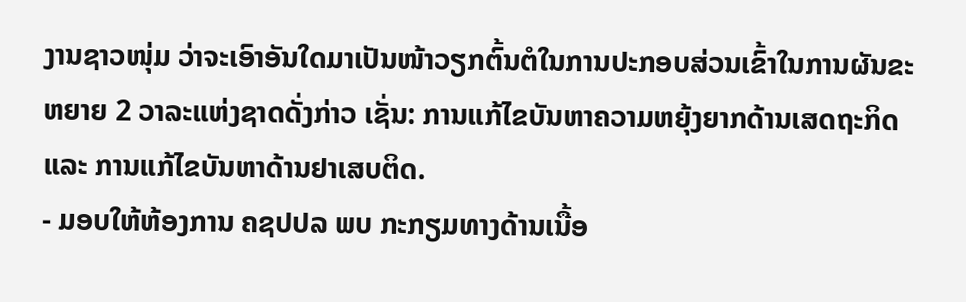ງານຊາວໜຸ່ມ ວ່າຈະເອົາອັນໃດມາເປັນໜ້າວຽກຕົ້ນຕໍໃນການປະກອບສ່ວນເຂົ້າໃນການຜັນຂະຫຍາຍ 2 ວາລະແຫ່ງຊາດດັ່ງກ່າວ ເຊັ່ນ: ການແກ້ໄຂບັນຫາຄວາມຫຍຸ້ງຍາກດ້ານເສດຖະກິດ ແລະ ການແກ້ໄຂບັນຫາດ້ານຢາເສບຕິດ.
- ມອບໃຫ້ຫ້ອງການ ຄຊປປລ ພບ ກະກຽມທາງດ້ານເນື້ອ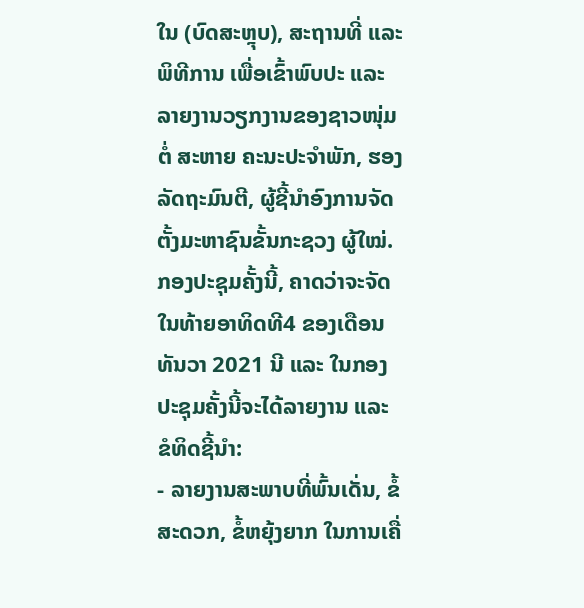ໃນ (ບົດສະຫຼຸບ), ສະຖານທີ່ ແລະ ພິທີການ ເພື່ອເຂົ້າພົບປະ ແລະ ລາຍງານວຽກງານຂອງຊາວໜຸ່ມຕໍ່ ສະຫາຍ ຄະນະປະຈຳພັກ, ຮອງລັດຖະມົນຕີ, ຜູ້ຊີ້ນຳອົງການຈັດຕັ້ງມະຫາຊົນຂັ້ນກະຊວງ ຜູ້ໃໝ່. ກອງປະຊຸມຄັ້ງນີ້, ຄາດວ່າຈະຈັດໃນທ້າຍອາທິດທີ4 ຂອງເດືອນ ທັນວາ 2021 ນີ ແລະ ໃນກອງປະຊຸມຄັ້ງນີ້ຈະໄດ້ລາຍງານ ແລະ ຂໍທິດຊີ້ນຳ:
- ລາຍງານສະພາບທີ່ພົ້ນເດັ່ນ, ຂໍ້ສະດວກ, ຂໍ້ຫຍຸ້ງຍາກ ໃນການເຄື່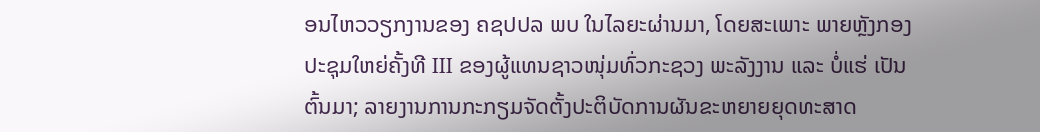ອນໄຫວວຽກງານຂອງ ຄຊປປລ ພບ ໃນໄລຍະຜ່ານມາ, ໂດຍສະເພາະ ພາຍຫຼັງກອງປະຊຸມໃຫຍ່ຄັ້ງທີ III ຂອງຜູ້ແທນຊາວໜຸ່ມທົ່ວກະຊວງ ພະລັງງານ ແລະ ບໍ່ແຮ່ ເປັນຕົ້ນມາ; ລາຍງານການກະກຽມຈັດຕັ້ງປະຕິບັດການຜັນຂະຫຍາຍຍຸດທະສາດ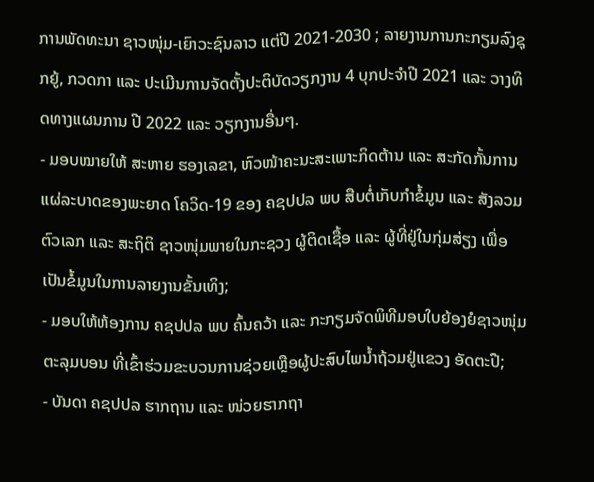ການພັດທະນາ ຊາວໜຸ່ມ-ເຍົາວະຊົນລາວ ແຕ່ປີ 2021-2030 ; ລາຍງານການກະກຽມລົງຊຸກຍູ້, ກວດກາ ແລະ ປະເມີນການຈັດຕັ້ງປະຕິບັດວຽກງານ 4 ບຸກປະຈຳປີ 2021 ແລະ ວາງທິດທາງແຜນການ ປີ 2022 ແລະ ວຽກງານອື່ນໆ.
- ມອບໝາຍໃຫ້ ສະຫາຍ ຮອງເລຂາ, ຫົວໜ້າຄະນະສະເພາະກິດຕ້ານ ແລະ ສະກັດກັ້ນການແຜ່ລະບາດຂອງພະຍາດ ໂຄວິດ-19 ຂອງ ຄຊປປລ ພບ ສືບຕໍ່ເກັບກຳຂໍ້ມູນ ແລະ ສັງລວມຕົວເລກ ແລະ ສະຖິຕິ ຊາວໜຸ່ມພາຍໃນກະຊວງ ຜູ້ຕິດເຊື້ອ ແລະ ຜູ້ທີ່ຢູ່ໃນກຸ່ມສ່ຽງ ເພື່ອເປັນຂໍ້ມູນໃນການລາຍງານຂັ້ນເທິງ;
- ມອບໃຫ້ຫ້ອງການ ຄຊປປລ ພບ ຄົ້ນຄວ້າ ແລະ ກະກຽມຈັດພິທີມອບໃບຍ້ອງຍໍຊາວໜຸ່ມຕະລຸມບອນ ທີ່ເຂົ້າຮ່ວມຂະບວນການຊ່ວຍເຫຼືອຜູ້ປະສົບໄພນ້ຳຖ້ວມຢູ່ແຂວງ ອັດຕະປື;
- ບັນດາ ຄຊປປລ ຮາກຖານ ແລະ ໜ່ວຍຮາກຖາ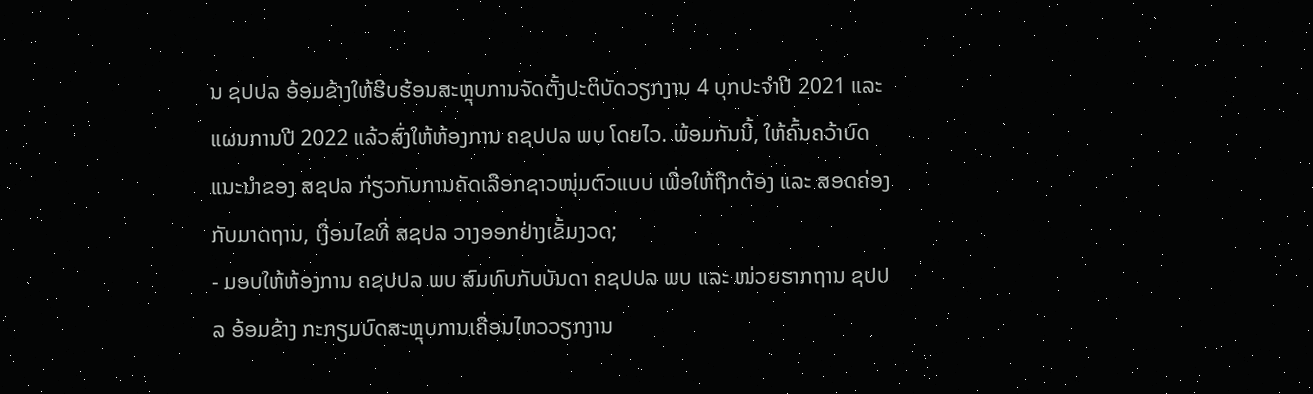ນ ຊປປລ ອ້ອມຂ້າງໃຫ້ຮີບຮ້ອນສະຫຼຸບການຈັດຕັ້ງປະຕິບັດວຽກງານ 4 ບຸກປະຈຳປີ 2021 ແລະ ແຜນການປີ 2022 ແລ້ວສົ່ງໃຫ້ຫ້ອງການ ຄຊປປລ ພບ ໂດຍໄວ. ພ້ອມກັນນີ້, ໃຫ້ຄົ້ນຄວ້າບົດແນະນຳຂອງ ສຊປລ ກ່ຽວກັບການຄັດເລືອກຊາວໜຸ່ມຕົວແບບ ເພື່ອໃຫ້ຖືກຕ້ອງ ແລະ ສອດຄ່ອງກັບມາດຖານ, ເງື່ອນໄຂທີ່ ສຊປລ ວາງອອກຢ່າງເຂັ້ມງວດ;
- ມອບໃຫ້ຫ້ອງການ ຄຊປປລ ພບ ສົມທົບກັບບັນດາ ຄຊປປລ ພບ ແລະ ໜ່ວຍຮາກຖານ ຊປປລ ອ້ອມຂ້າງ ກະກຽມບົດສະຫຼຸບການເຄື່ອນໄຫວວຽກງານ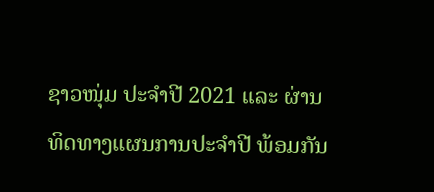ຊາວໜຸ່ມ ປະຈຳປີ 2021 ແລະ ຜ່ານທິດທາງແຜນການປະຈຳປີ ພ້ອມກັນ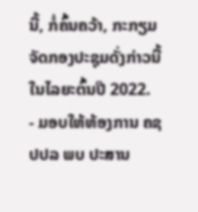ນີ້, ກໍ່ຄົ້ນຄວ້າ, ກະກຽມຈັດກອງປະຊຸມດັ່ງກ່າວນີ້ ໃນໄລຍະຕົ້ນປີ 2022.
- ມອບໃຫ້ຫ້ອງການ ຄຊປປລ ພບ ປະສານ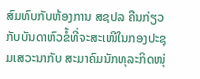ສົມທົບກັບຫ້ອງການ ສຊປລ ຄືນກ່ຽວກັບບັນດາຫົວຂໍ້ທີ່ຈະສະເໜີໃນກອງປະຊຸມເສວະນາກັບ ສະມາຄົມນັກທຸລະກິດໜຸ່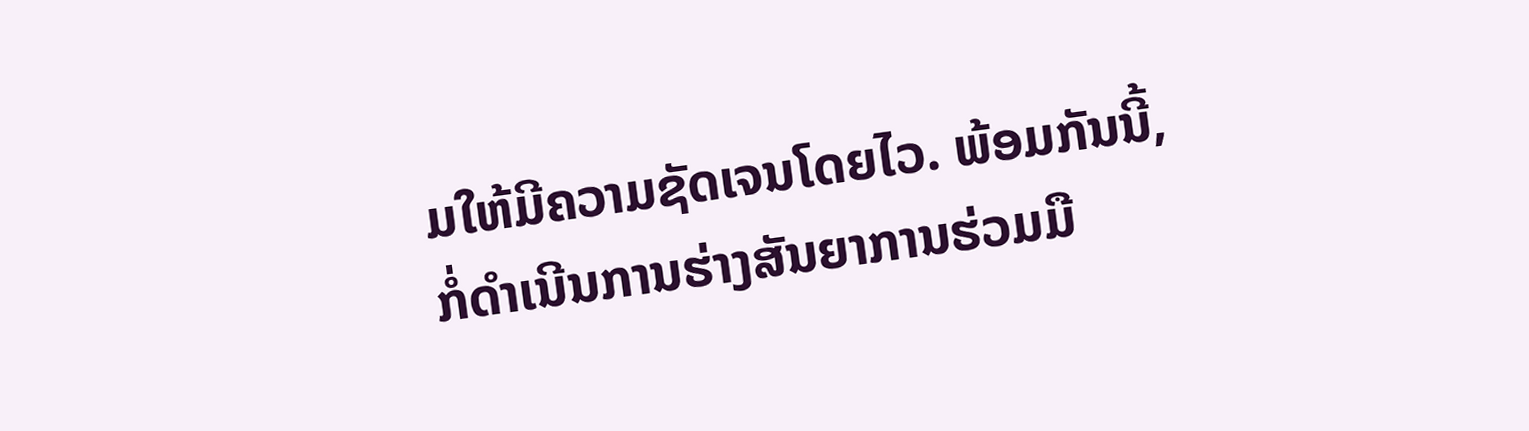ມໃຫ້ມີຄວາມຊັດເຈນໂດຍໄວ. ພ້ອມກັນນີ້, ກໍ່ດຳເນີນການຮ່າງສັນຍາການຮ່ວມມື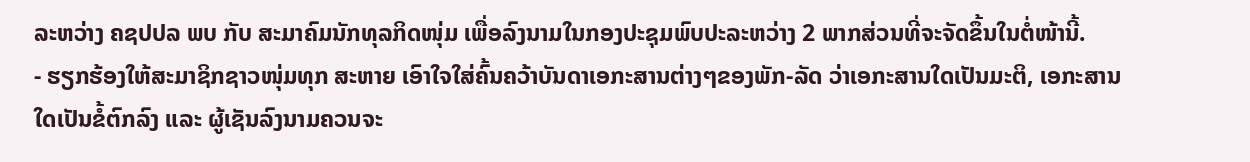ລະຫວ່າງ ຄຊປປລ ພບ ກັບ ສະມາຄົມນັກທຸລກິດໜຸ່ມ ເພື່ອລົງນາມໃນກອງປະຊຸມພົບປະລະຫວ່າງ 2 ພາກສ່ວນທີ່ຈະຈັດຂຶ້ນໃນຕໍ່ໜ້ານີ້.
- ຮຽກຮ້ອງໃຫ້ສະມາຊິກຊາວໜຸ່ມທຸກ ສະຫາຍ ເອົາໃຈໃສ່ຄົ້ນຄວ້າບັນດາເອກະສານຕ່າງໆຂອງພັກ-ລັດ ວ່າເອກະສານໃດເປັນມະຕິ, ເອກະສານໃດເປັນຂໍ້ຕົກລົງ ແລະ ຜູ້ເຊັນລົງນາມຄວນຈະ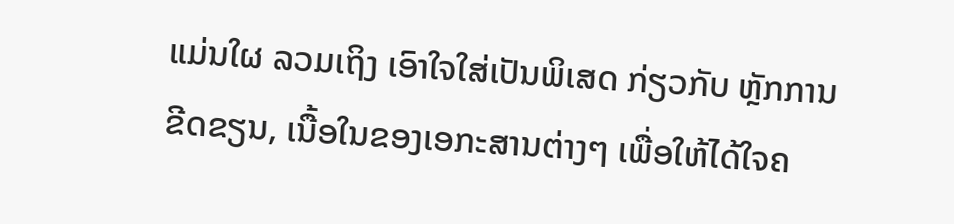ແມ່ນໃຜ ລວມເຖິງ ເອົາໃຈໃສ່ເປັນພິເສດ ກ່ຽວກັບ ຫຼັກການຂີດຂຽນ, ເນື້ອໃນຂອງເອກະສານຕ່າງໆ ເພື່ອໃຫ້ໄດ້ໃຈຄ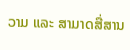ວາມ ແລະ ສາມາດສື່ສານ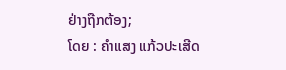ຢ່າງຖືກຕ້ອງ;
ໂດຍ : ຄຳແສງ ແກ້ວປະເສີດ